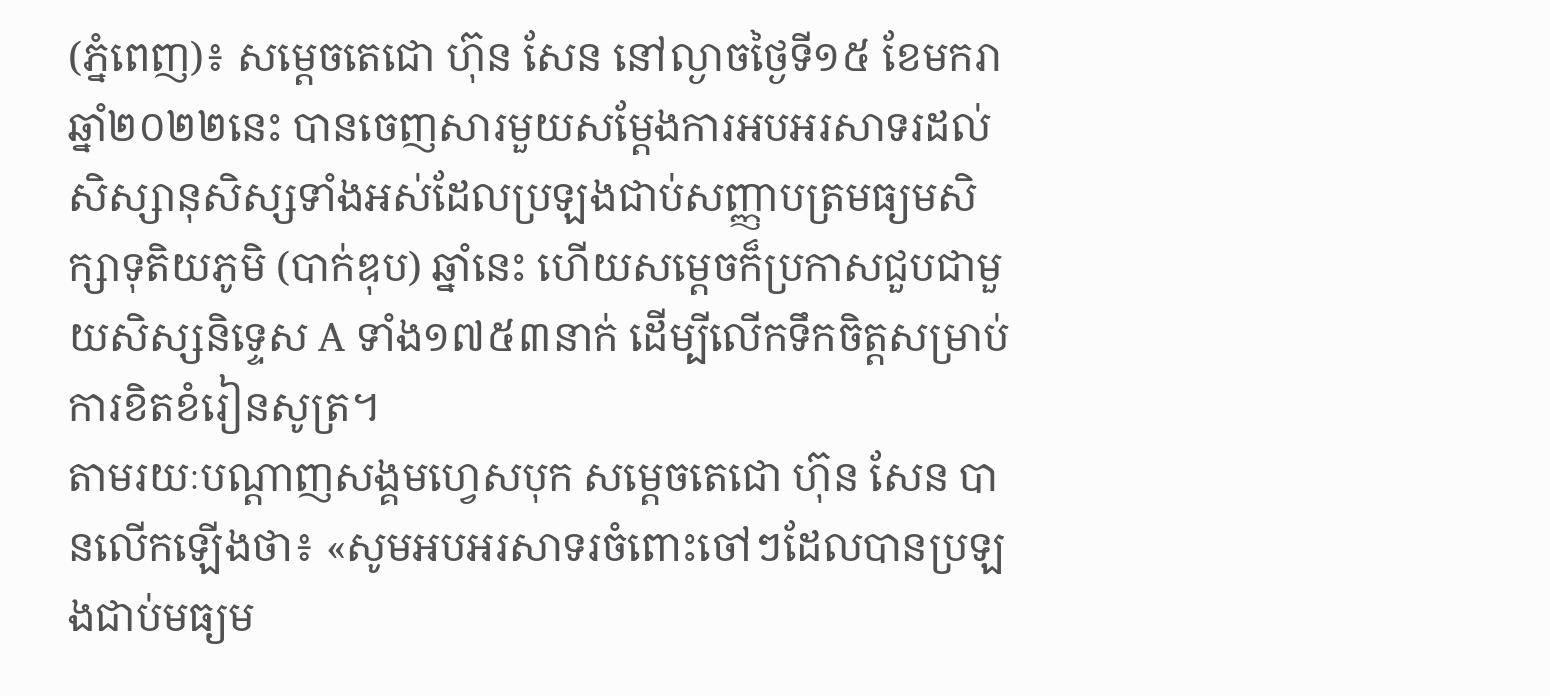(ភ្នំពេញ)៖ សម្តេចតេជោ ហ៊ុន សែន នៅល្ងាចថ្ងៃទី១៥ ខែមករា ឆ្នាំ២០២២នេះ បានចេញសារមួយសម្តែងការអបអរសាទរដល់សិស្សានុសិស្សទាំងអស់ដែលប្រឡងជាប់សញ្ញាបត្រមធ្យមសិក្សាទុតិយភូមិ (បាក់ឌុប) ឆ្នាំនេះ ហើយសម្តេចក៏ប្រកាសជួបជាមួយសិស្សនិទ្ទេស A ទាំង១៧៥៣នាក់ ដើម្បីលើកទឹកចិត្តសម្រាប់ការខិតខំរៀនសូត្រ។
តាមរយៈបណ្តាញសង្គមហ្វេសបុក សម្តេចតេជោ ហ៊ុន សែន បានលើកឡើងថា៖ «សូមអបអរសាទរចំពោះចៅៗដែលបានប្រឡងជាប់មធ្យម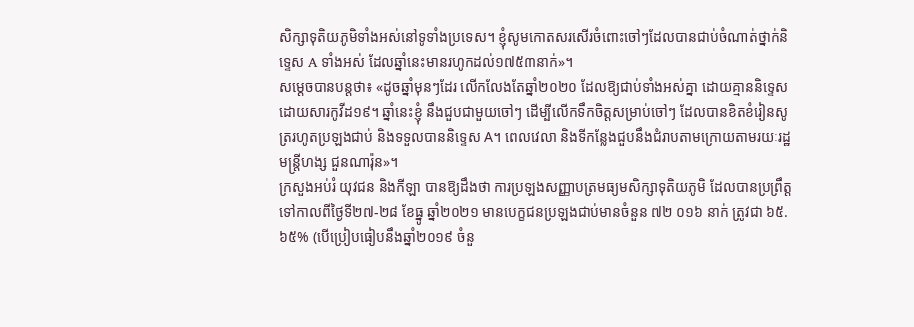សិក្សាទុតិយភូមិទាំងអស់នៅទូទាំងប្រទេស។ ខ្ញុំសូមកោតសរសើរចំពោះចៅៗដែលបានជាប់ចំណាត់ថ្នាក់និទ្ទេស A ទាំងអស់ ដែលឆ្នាំនេះមានរហូកដល់១៧៥៣នាក់»។
សម្តេចបានបន្តថា៖ «ដូចឆ្នាំមុនៗដែរ លើកលែងតែឆ្នាំ២០២០ ដែលឱ្យជាប់ទាំងអស់គ្នា ដោយគ្មាននិទេ្ទសដោយសារកូវីដ១៩។ ឆ្នាំនេះខ្ញុំ នឹងជួបជាមួយចៅៗ ដើម្បីលើកទឹកចិត្តសម្រាប់ចៅៗ ដែលបានខិតខំរៀនសូត្ររហូតប្រឡងជាប់ និងទទួលបាននិទ្ទេស A។ ពេលវេលា និងទីកន្លែងជួបនឹងជំរាបតាមក្រោយតាមរយៈរដ្ឋមន្ត្រីហង្ស ជួនណារ៉ុន»។
ក្រសួងអប់រំ យុវជន និងកីឡា បានឱ្យដឹងថា ការប្រឡងសញ្ញាបត្រមធ្យមសិក្សាទុតិយភូមិ ដែលបានប្រព្រឹត្ត ទៅកាលពីថ្ងៃទី២៧-២៨ ខែធ្នូ ឆ្នាំ២០២១ មានបេក្ខជនប្រឡងជាប់មានចំនួន ៧២ ០១៦ នាក់ ត្រូវជា ៦៥.៦៥% (បើប្រៀបធៀបនឹងឆ្នាំ២០១៩ ចំនួ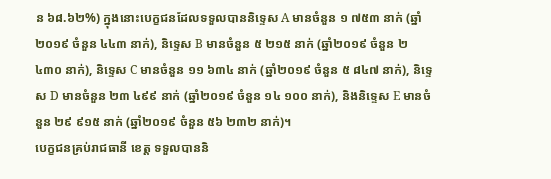ន ៦៨.៦២%) ក្នុងនោះបេក្ខជនដែលទទួលបាននិទ្ទេស A មានចំនួន ១ ៧៥៣ នាក់ (ឆ្នាំ២០១៩ ចំនួន ៤៤៣ នាក់), និទ្ទេស B មានចំនួន ៥ ២១៥ នាក់ (ឆ្នាំ២០១៩ ចំនួន ២ ៤៣០ នាក់), និទ្ទេស C មានចំនួន ១១ ៦៣៤ នាក់ (ឆ្នាំ២០១៩ ចំនួន ៥ ៨៤៧ នាក់), និទ្ទេស D មានចំនួន ២៣ ៤៩៩ នាក់ (ឆ្នាំ២០១៩ ចំនួន ១៤ ១០០ នាក់), និងនិទ្ទេស E មានចំនួន ២៩ ៩១៥ នាក់ (ឆ្នាំ២០១៩ ចំនួន ៥៦ ២៣២ នាក់)។
បេក្ខជនគ្រប់រាជធានី ខេត្ត ទទួលបាននិ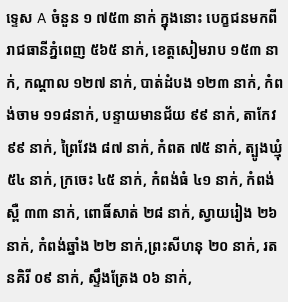ទ្ទេស A ចំនួន ១ ៧៥៣ នាក់ ក្នុងនោះ បេក្ខជនមកពីរាជធានីភ្នំពេញ ៥៦៥ នាក់, ខេត្តសៀមរាប ១៥៣ នាក់, កណ្តាល ១២៧ នាក់, បាត់ដំបង ១២៣ នាក់, កំពង់ចាម ១១៨នាក់, បន្ទាយមានជ័យ ៩៩ នាក់, តាកែវ ៩៩ នាក់, ព្រៃវែង ៨៧ នាក់, កំពត ៧៥ នាក់, ត្បូងឃ្មុំ ៥៤ នាក់, ក្រចេះ ៤៥ នាក់, កំពង់ធំ ៤១ នាក់, កំពង់ស្ពឺ ៣៣ នាក់, ពោធិ៍សាត់ ២៨ នាក់, ស្វាយរៀង ២៦ នាក់, កំពង់ឆ្នាំង ២២ នាក់,ព្រះសីហនុ ២០ នាក់, រតនគិរី ០៩ នាក់, ស្ទឹងត្រែង ០៦ នាក់,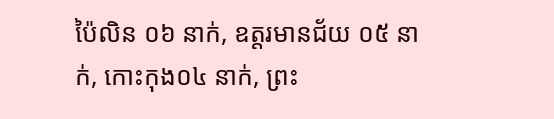ប៉ៃលិន ០៦ នាក់, ឧត្តរមានជ័យ ០៥ នាក់, កោះកុង០៤ នាក់, ព្រះ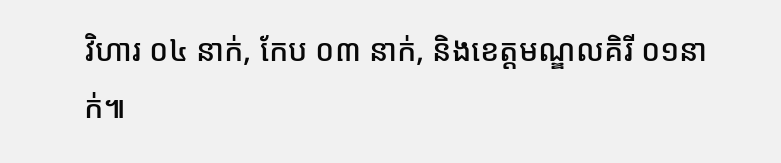វិហារ ០៤ នាក់, កែប ០៣ នាក់, និងខេត្តមណ្ឌលគិរី ០១នាក់៕